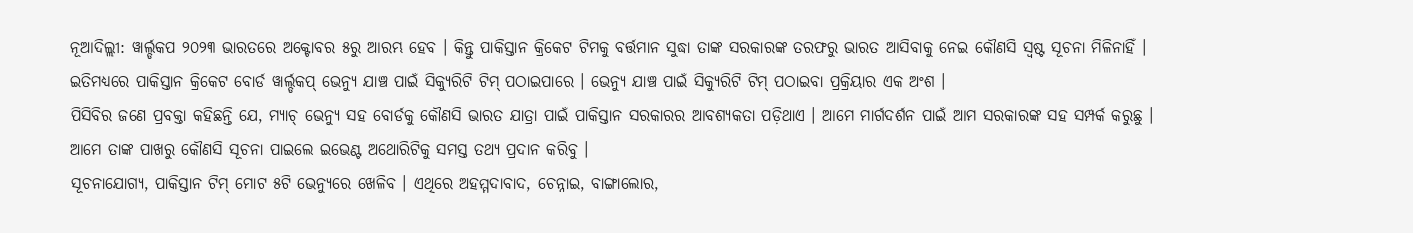ନୂଆଦିଲ୍ଲୀ: ୱାର୍ଲ୍ଡକପ ୨୦୨୩ ଭାରତରେ ଅକ୍ଟୋବର ୫ରୁ ଆରମ୍ଭ ହେବ । କିନ୍ତୁ ପାକିସ୍ତାନ କ୍ରିକେଟ ଟିମକୁ ବର୍ତ୍ତମାନ ସୁଦ୍ଧା ତାଙ୍କ ସରକାରଙ୍କ ତରଫରୁ ଭାରତ ଆସିବାକୁ ନେଇ କୌଣସି ସ୍ୱଷ୍ଟ ସୂଚନା ମିଳିନାହିଁ । ଇତିମଧ୍ୟରେ ପାକିସ୍ତାନ କ୍ରିକେଟ ବୋର୍ଡ ୱାର୍ଲ୍ଡକପ୍ ଭେନ୍ୟୁ ଯାଞ୍ଚ ପାଇଁ ସିକ୍ୟୁରିଟି ଟିମ୍ ପଠାଇପାରେ । ଭେନ୍ୟୁ ଯାଞ୍ଚ ପାଇଁ ସିକ୍ୟୁରିଟି ଟିମ୍ ପଠାଇବା ପ୍ରକ୍ରିୟାର ଏକ ଅଂଶ ।
ପିସିବିର ଜଣେ ପ୍ରବକ୍ତା କହିଛନ୍ତି ଯେ, ମ୍ୟାଚ୍ ଭେନ୍ୟୁ ସହ ବୋର୍ଡକୁ କୌଣସି ଭାରତ ଯାତ୍ରା ପାଇଁ ପାକିସ୍ତାନ ସରକାରର ଆବଶ୍ୟକତା ପଡ଼ିଥାଏ । ଆମେ ମାର୍ଗଦର୍ଶନ ପାଇଁ ଆମ ସରକାରଙ୍କ ସହ ସମ୍ପର୍କ କରୁଛୁ । ଆମେ ତାଙ୍କ ପାଖରୁ କୌଣସି ସୂଚନା ପାଇଲେ ଇଭେଣ୍ଟ ଅଥୋରିଟିକୁ ସମସ୍ତ ତଥ୍ୟ ପ୍ରଦାନ କରିବୁ ।
ସୂଚନାଯୋଗ୍ୟ, ପାକିସ୍ତାନ ଟିମ୍ ମୋଟ ୫ଟି ଭେନ୍ୟୁରେ ଖେଳିବ । ଏଥିରେ ଅହମ୍ମଦାବାଦ, ଚେନ୍ନାଇ, ବାଙ୍ଗାଲୋର,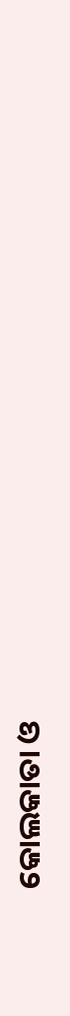କୋଲକାତା ଓ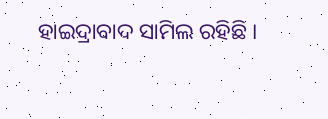ହାଇଦ୍ରାବାଦ ସାମିଲ ରହିଛି ।